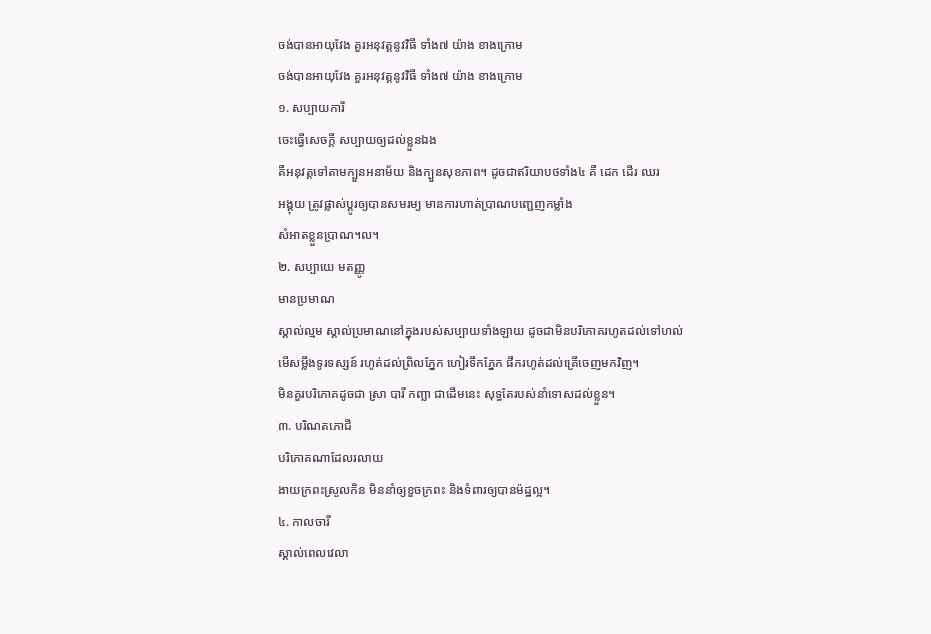ចង់បានអាយុវែង គួរអនុវត្តនូវវិធី ទាំង៧ យ៉ាង ខាងក្រោម
ចង់បានអាយុវែង គួរអនុវត្តនូវវិធី ទាំង៧ យ៉ាង ខាងក្រោម
១. សប្បាយការី
ចេះធ្វើសេចក្តី សប្បាយឲ្យដល់ខ្លួនឯង
គឺអនុវត្តទៅតាមក្បួនអនាម័យ និងក្បួនសុខភាព។ ដូចជាឥរិយាបថទាំង៤ គឺ ដេក ដើរ ឈរ
អង្គុយ ត្រូវផ្លាស់ប្តូរឲ្យបានសមរម្យ មានការហាត់ប្រាណបញ្ជេញកម្លាំង
សំអាតខ្លួនប្រាណ។ល។
២. សប្បាយេ មតញ្ញូ
មានប្រមាណ
ស្គាល់ល្មម ស្គាល់ប្រមាណនៅក្នុងរបស់សប្បាយទាំងឡាយ ដូចជាមិនបរិភោគរហូតដល់ទៅហល់
មើសម្លឹងទូរទស្សន៍ រហូត់ដល់ព្រិលភ្នែក ហៀរទឹកភ្នែក ផឹករហូត់ដល់គ្រើចេញមកវិញ។
មិនគួរបរិភោគដូចជា ស្រា បារី កញ្ឆា ជាដើមនេះ សុទ្ធតែរបស់នាំទោសដល់ខ្លួន។
៣. បរិណតភោជី
បរិភោគណាដែលរលាយ
ងាយក្រពះស្រួលកិន មិននាំឲ្យខួចក្រពះ និងទំពារឲ្យបានម៉ដ្ឋល្អ។
៤. កាលចារី
ស្គាល់ពេលវេលា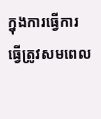ក្នុងការធ្វើការ
ធ្វើត្រូវសមពេល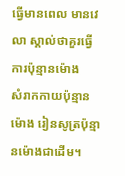ធ្វើមានពេល មានវេលា ស្គាល់ថាគួរធ្វើការប៉ុន្មានម៉ោង
សំរាកកាយប៉ុន្មានម៉ោង រៀនសូត្រប៉ុន្មានម៉ោងជាដើម។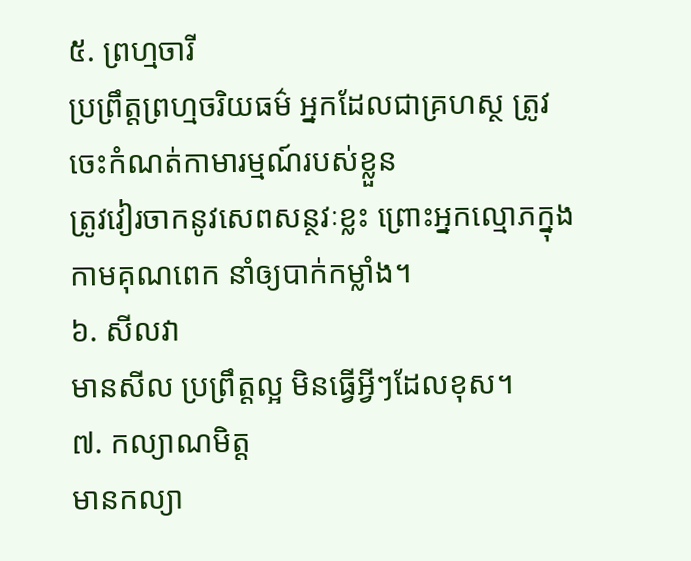៥. ព្រហ្មចារី
ប្រព្រឹត្តព្រហ្មចរិយធម៌ អ្នកដែលជាគ្រហស្ថ ត្រូវចេះកំណត់កាមារម្មណ៍របស់ខ្លួន
ត្រូវវៀរចាកនូវសេពសន្ថវៈខ្លះ ព្រោះអ្នកល្មោភក្នុងកាមគុណពេក នាំឲ្យបាក់កម្លាំង។
៦. សីលវា
មានសីល ប្រព្រឹត្តល្អ មិនធ្វើអ្វីៗដែលខុស។
៧. កល្យាណមិត្ត
មានកល្យា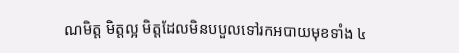ណមិត្ត មិត្តល្អ មិត្តដែលមិនបបួលទៅរកអបាយមុខទាំង ៤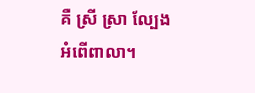គឺ ស្រី ស្រា ល្បែង
អំពើពាលា។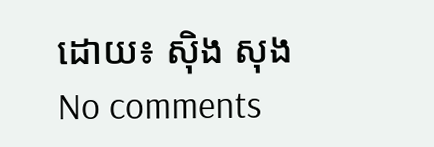ដោយ៖ ស៊ិង សុង
No comments